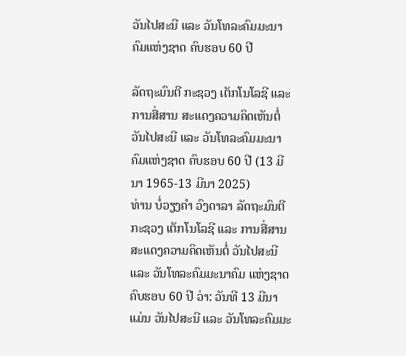ວັນໄປສະນີ ແລະ ວັນໂທລະຄົມມະນາຄົມແຫ່ງຊາດ ຄົບຮອບ 60 ປີ

ລັດຖະມົນຕີ ກະຊວງ ເຕັກໂນໂລຊີ ແລະ ການສື່ສານ ສະແດງຄວາມຄິດເຫັນຕໍ່ ວັນໄປສະນີ ແລະ ວັນໂທລະຄົມມະນາຄົມແຫ່ງຊາດ ຄົບຮອບ 60 ປີ (13 ມີນາ 1965-13 ມີນາ 2025)
ທ່ານ ບໍ່ວຽງຄໍາ ວົງດາລາ ລັດຖະມົນຕີ ກະຊວງ ເຕັກໂນໂລຊີ ແລະ ການສື່ສານ ສະແດງຄວາມຄິດເຫັນຕໍ່ ວັນໄປສະນີ ແລະ ວັນໂທລະຄົມມະນາຄົມ ແຫ່ງຊາດ ຄົບຮອບ 60 ປີ ວ່າ: ວັນທີ 13 ມີນາ ແມ່ນ ວັນໄປສະນີ ແລະ ວັນໂທລະຄົມມະ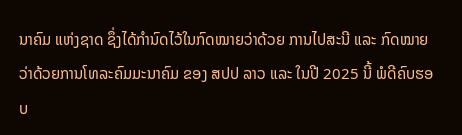ນາຄົມ ແຫ່ງຊາດ ຊຶ່ງໄດ້ກໍານົດໄວ້ໃນກົດໝາຍວ່າດ້ວຍ ການໄປສະນີ ແລະ ກົດໝາຍວ່າດ້ວຍການໂທລະຄົມມະນາຄົມ ຂອງ ສປປ ລາວ ແລະ ໃນປີ 2025 ນີ້ ພໍດີຄົບຮອບ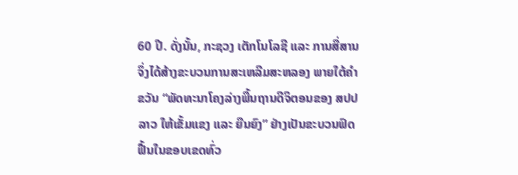60 ປີ. ດັ່ງນັ້ນ, ກະຊວງ ເຕັກໂນໂລຊີ ແລະ ການສື່ສານຈຶ່ງໄດ້ສ້າງຂະບວນການສະເຫລີມສະຫລອງ ພາຍໃຕ້ຄໍາຂວັນ “ພັດທະນາໂຄງລ່າງພື້ນຖານດີຈິຕອນຂອງ ສປປ ລາວ ໃຫ້ເຂັ້ມແຂງ ແລະ ຍືນຍົງ” ຢ່າງເປັນຂະບວນຟົດຟື້ນໃນຂອບເຂດທົ່ວ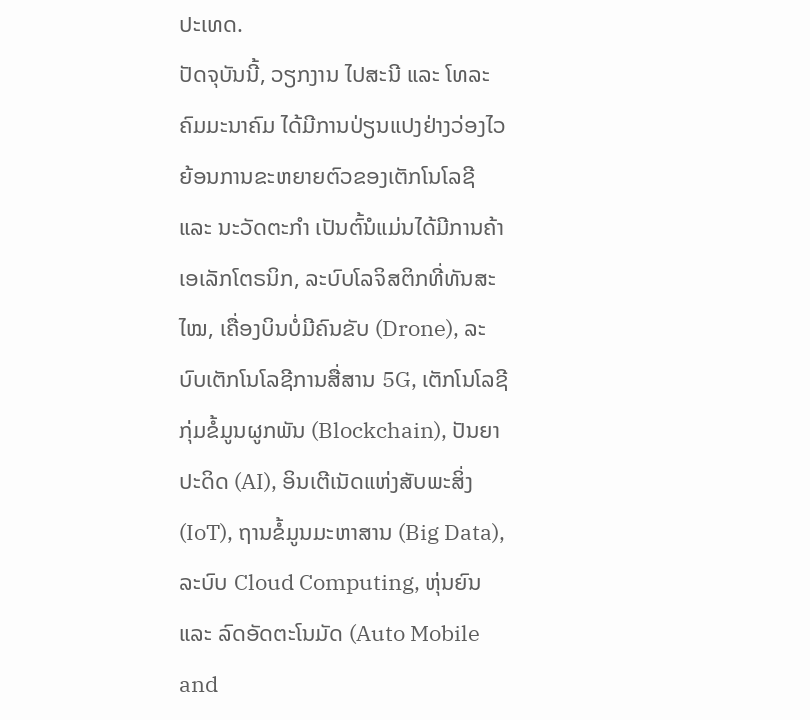ປະເທດ.
ປັດຈຸບັນນີ້, ວຽກງານ ໄປສະນີ ແລະ ໂທລະຄົມມະນາຄົມ ໄດ້ມີການປ່ຽນແປງຢ່າງວ່ອງໄວຍ້ອນການຂະຫຍາຍຕົວຂອງເຕັກໂນໂລຊີ ແລະ ນະວັດຕະກຳ ເປັນຕົ້ນໍແມ່ນໄດ້ມີການຄ້າເອເລັກໂຕຣນິກ, ລະບົບໂລຈິສຕິກທີ່ທັນສະໄໝ, ເຄື່ອງບິນບໍ່ມີຄົນຂັບ (Drone), ລະບົບເຕັກໂນໂລຊີການສື່ສານ 5G, ເຕັກໂນໂລຊີກຸ່ມຂໍ້ມູນຜູກພັນ (Blockchain), ປັນຍາປະດິດ (AI), ອິນເຕີເນັດແຫ່ງສັບພະສິ່ງ (IoT), ຖານຂໍ້ມູນມະຫາສານ (Big Data), ລະບົບ Cloud Computing, ຫຸ່ນຍົນ ແລະ ລົດອັດຕະໂນມັດ (Auto Mobile and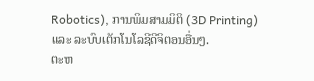Robotics), ການພິມສາມມິຕິ (3D Printing) ແລະ ລະບົບເຕັກໂນໂລຊີດີຈິຕອນອື່ນໆ.
ຕະຫ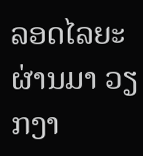ລອດໄລຍະຜ່ານມາ ວຽກງາ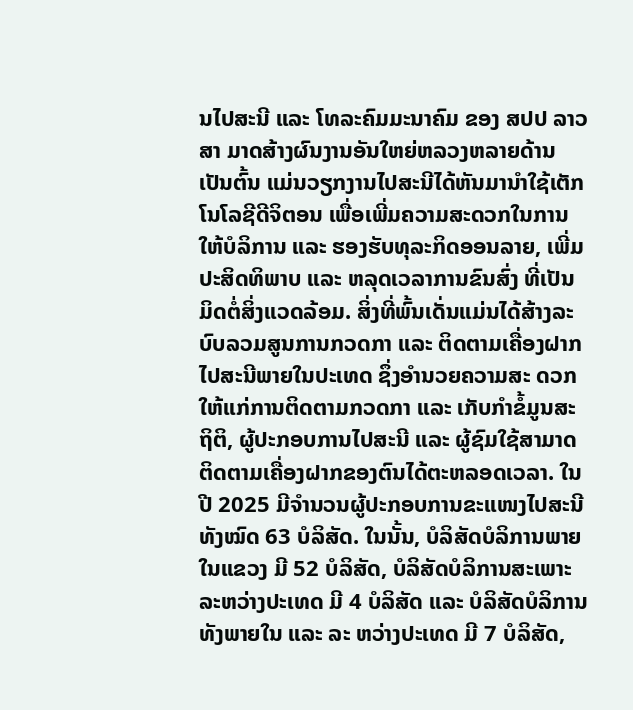ນໄປສະນີ ແລະ ໂທລະຄົມມະນາຄົມ ຂອງ ສປປ ລາວສາ ມາດສ້າງຜົນງານອັນໃຫຍ່ຫລວງຫລາຍດ້ານ ເປັນຕົ້ນ ແມ່ນວຽກງານໄປສະນີໄດ້ຫັນມານຳໃຊ້ເຕັກໂນໂລຊີດີຈິຕອນ ເພື່ອເພີ່ມຄວາມສະດວກໃນການໃຫ້ບໍລິການ ແລະ ຮອງຮັບທຸລະກິດອອນລາຍ, ເພີ່ມປະສິດທິພາບ ແລະ ຫລຸດເວລາການຂົນສົ່ງ ທີ່ເປັນມິດຕໍ່ສິ່ງແວດລ້ອມ. ສິ່ງທີ່ພົ້ນເດັ່ນແມ່ນໄດ້ສ້າງລະບົບລວມສູນການກວດກາ ແລະ ຕິດຕາມເຄື່ອງຝາກໄປສະນີພາຍໃນປະເທດ ຊຶ່ງອຳນວຍຄວາມສະ ດວກໃຫ້ແກ່ການຕິດຕາມກວດກາ ແລະ ເກັບກຳຂໍ້ມູນສະຖິຕິ, ຜູ້ປະກອບການໄປສະນີ ແລະ ຜູ້ຊົມໃຊ້ສາມາດຕິດຕາມເຄື່ອງຝາກຂອງຕົນໄດ້ຕະຫລອດເວລາ. ໃນປີ 2025 ມີຈຳນວນຜູ້ປະກອບການຂະແໜງໄປສະນີ ທັງໝົດ 63 ບໍລິສັດ. ໃນນັ້ນ, ບໍລິສັດບໍລິການພາຍໃນແຂວງ ມີ 52 ບໍລິສັດ, ບໍລິສັດບໍລິການສະເພາະລະຫວ່າງປະເທດ ມີ 4 ບໍລິສັດ ແລະ ບໍລິສັດບໍລິການທັງພາຍໃນ ແລະ ລະ ຫວ່າງປະເທດ ມີ 7 ບໍລິສັດ,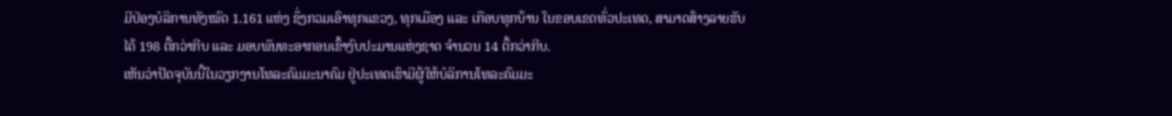ມີປ່ອງບໍລິການທັງໝົດ 1.161 ແຫ່ງ ຊຶ່ງກວມເອົາທຸກແຂວງ, ທຸກເມືອງ ແລະ ເກືອບທຸກບ້ານ ໃນຂອບເຂດທົ່ວປະເທດ, ສາມາດສ້າງລາຍຮັບໄດ້ 198 ຕື້ກວ່າກີບ ແລະ ມອບພັນທະອາກອນເຂົ້າງົບປະມານແຫ່ງຊາດ ຈຳນວນ 14 ຕື້ກວ່າກີບ.
ເຫັນວ່າປັດຈຸບັນນີ້ໃນວຽກງານໂທລະຄົມມະນາຄົມ ຢູ່ປະເທດເຮົາມີຜູ້ໃຫ້ບໍລິການໂທລະຄົມມະ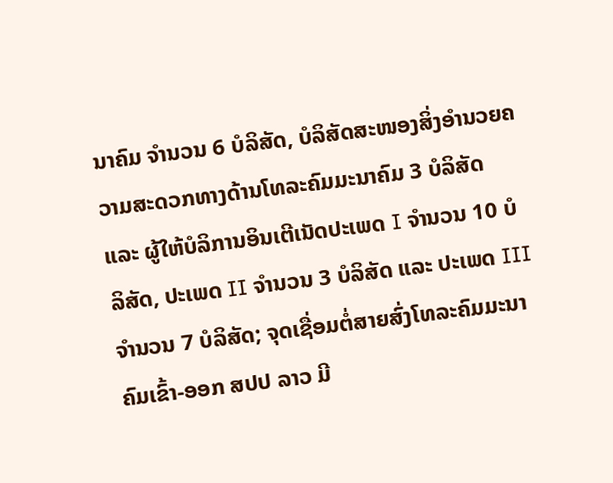ນາຄົມ ຈຳນວນ 6 ບໍລິສັດ, ບໍລິສັດສະໜອງສິ່ງອໍານວຍຄວາມສະດວກທາງດ້ານໂທລະຄົມມະນາຄົມ 3 ບໍລິສັດ ແລະ ຜູ້ໃຫ້ບໍລິການອິນເຕີເນັດປະເພດ I ຈໍານວນ 10 ບໍລິສັດ, ປະເພດ II ຈໍານວນ 3 ບໍລິສັດ ແລະ ປະເພດ III ຈໍານວນ 7 ບໍລິສັດ; ຈຸດເຊື່ອມຕໍ່ສາຍສົ່ງໂທລະຄົມມະນາຄົມເຂົ້າ-ອອກ ສປປ ລາວ ມີ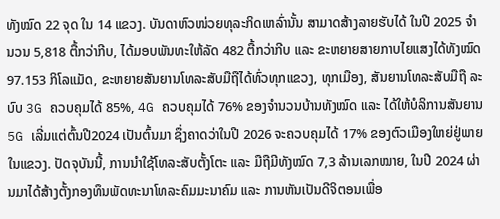ທັງໝົດ 22 ຈຸດ ໃນ 14 ແຂວງ. ບັນດາຫົວໜ່ວຍທຸລະກິດເຫລົ່ານັ້ນ ສາມາດສ້າງລາຍຮັບໄດ້ ໃນປີ 2025 ຈໍານວນ 5,818 ຕື້ກວ່າກີບ, ໄດ້ມອບພັນທະໃຫ້ລັດ 482 ຕື້ກວ່າກີບ ແລະ ຂະຫຍາຍສາຍກາບໄຍແສງໄດ້ທັງໝົດ 97.153 ກິໂລແມັດ, ຂະຫຍາຍສັນຍານໂທລະສັບມືຖືໄດ້ທົ່ວທຸກແຂວງ, ທຸກເມືອງ, ສັນຍານໂທລະສັບມືຖື ລະບົບ 3G ຄວບຄຸມໄດ້ 85%, 4G ຄວບຄຸມໄດ້ 76% ຂອງຈໍານວນບ້ານທັງໝົດ ແລະ ໄດ້ໃຫ້ບໍລິການສັນຍານ 5G ເລີ່ມແຕ່ຕົ້ນປີ2024 ເປັນຕົ້ນມາ ຊຶ່ງຄາດວ່າໃນປີ 2026 ຈະຄວບຄຸມໄດ້ 17% ຂອງຕົວເມືອງໃຫຍ່ຢູ່ພາຍໃນແຂວງ. ປັດຈຸບັນນີ້, ການນໍາໃຊ້ໂທລະສັບຕັ້ງໂຕະ ແລະ ມືຖືມີທັງໝົດ 7,3 ລ້ານເລກໝາຍ, ໃນປີ 2024 ຜ່ານມາໄດ້ສ້າງຕັ້ງກອງທຶນພັດທະນາໂທລະຄົມມະນາຄົມ ແລະ ການຫັນເປັນດີຈິຕອນເພື່ອ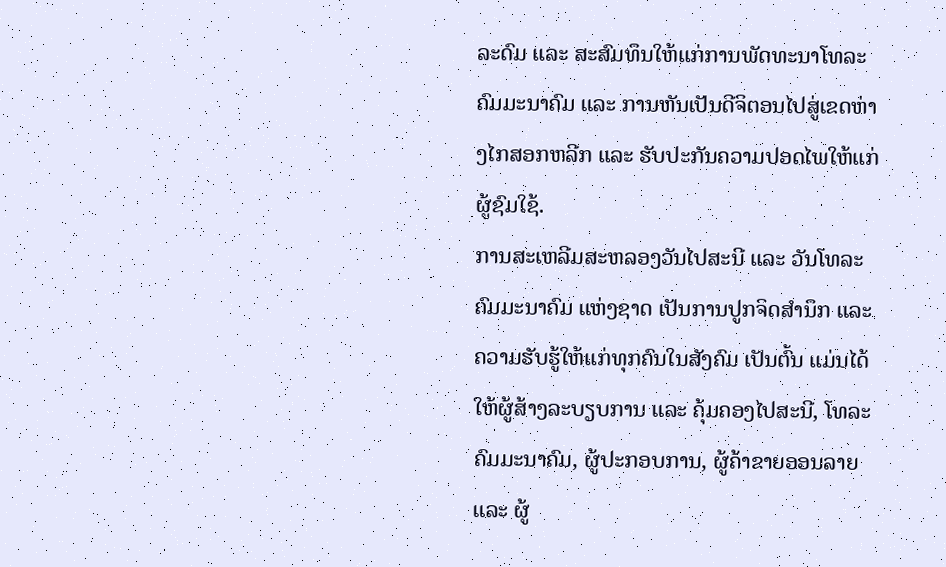ລະດົມ ແລະ ສະສົມທຶນໃຫ້ແກ່ການພັດທະນາໂທລະຄົມມະນາຄົມ ແລະ ການຫັນເປັນດີຈິຕອນໄປສູ່ເຂດຫ່າງໄກສອກຫລີກ ແລະ ຮັບປະກັນຄວາມປອດໄພໃຫ້ແກ່ຜູ້ຊົມໃຊ້.
ການສະເຫລີມສະຫລອງວັນໄປສະນີ ແລະ ວັນໂທລະຄົມມະນາຄົມ ແຫ່ງຊາດ ເປັນການປູກຈິດສຳນຶກ ແລະ ຄວາມຮັບຮູ້ໃຫ້ແກ່ທຸກຄົນໃນສັງຄົມ ເປັນຕົ້ນ ແມ່ນໄດ້ໃຫ້ຜູ້ສ້າງລະບຽບການ ແລະ ຄຸ້ມຄອງໄປສະນີ, ໂທລະຄົມມະນາຄົມ, ຜູ້ປະກອບການ, ຜູ້ຄ້າຂາຍອອນລາຍ ແລະ ຜູ້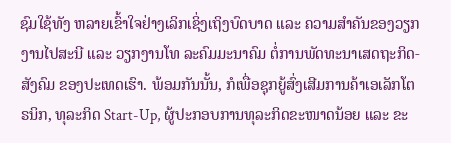ຊົມໃຊ້ທັງ ຫລາຍເຂົ້າໃຈຢ່າງເລິກເຊິ່ງເຖິງບົດບາດ ແລະ ຄວາມສຳຄັນຂອງວຽກງານໄປສະນີ ແລະ ວຽກງານໂທ ລະຄົມມະນາຄົມ ຕໍ່ການພັດທະນາເສດຖະກິດ-ສັງຄົມ ຂອງປະເທດເຮົາ. ພ້ອມກັນນັ້ນ, ກໍເພື່ອຊຸກຍູ້ສົ່ງເສີມການຄ້າເອເລັກໂຕຣນິກ, ທຸລະກິດ Start-Up, ຜູ້ປະກອບການທຸລະກິດຂະໜາດນ້ອຍ ແລະ ຂະ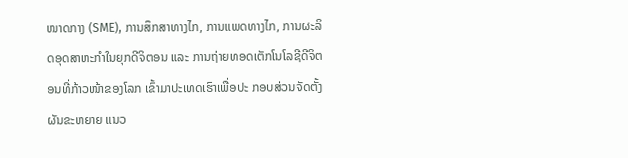ໜາດກາງ (SME), ການສຶກສາທາງໄກ, ການແພດທາງໄກ, ການຜະລິດອຸດສາຫະກຳໃນຍຸກດີຈິຕອນ ແລະ ການຖ່າຍທອດເຕັກໂນໂລຊີດີຈິຕອນທີ່ກ້າວໜ້າຂອງໂລກ ເຂົ້າມາປະເທດເຮົາເພື່ອປະ ກອບສ່ວນຈັດຕັ້ງຜັນຂະຫຍາຍ ແນວ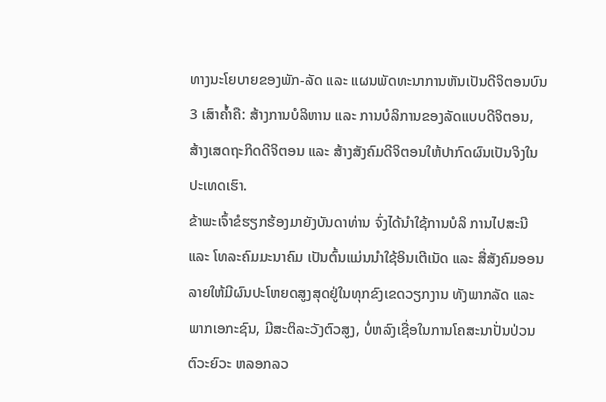ທາງນະໂຍບາຍຂອງພັກ-ລັດ ແລະ ແຜນພັດທະນາການຫັນເປັນດີຈິຕອນບົນ 3 ເສົາຄໍ້າຄື: ສ້າງການບໍລິຫານ ແລະ ການບໍລິການຂອງລັດແບບດີຈິຕອນ, ສ້າງເສດຖະກິດດີຈິຕອນ ແລະ ສ້າງສັງຄົມດີຈິຕອນໃຫ້ປາກົດຜົນເປັນຈິງໃນປະເທດເຮົາ.
ຂ້າພະເຈົ້າຂໍຮຽກຮ້ອງມາຍັງບັນດາທ່ານ ຈົ່ງໄດ້ນຳໃຊ້ການບໍລິ ການໄປສະນີ ແລະ ໂທລະຄົມມະນາຄົມ ເປັນຕົ້ນແມ່ນນຳໃຊ້ອິນເຕີເນັດ ແລະ ສື່ສັງຄົມອອນລາຍໃຫ້ມີຜົນປະໂຫຍດສູງສຸດຢູ່ໃນທຸກຂົງເຂດວຽກງານ ທັງພາກລັດ ແລະ ພາກເອກະຊົນ, ມີສະຕິລະວັງຕົວສູງ, ບໍ່ຫລົງເຊື່ອໃນການໂຄສະນາປັ່ນປ່ວນຕົວະຍົວະ ຫລອກລວ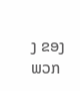ງ ຂອງພວກ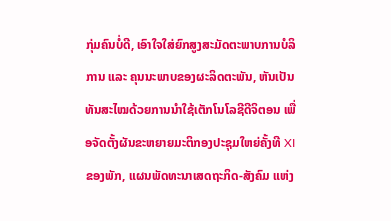ກຸ່ມຄົນບໍ່ດີ, ເອົາໃຈໃສ່ຍົກສູງສະມັດຕະພາບການບໍລິການ ແລະ ຄຸນນະພາບຂອງຜະລິດຕະພັນ, ຫັນເປັນທັນສະໄໝດ້ວຍການນຳໃຊ້ເຕັກໂນໂລຊີດີຈິຕອນ ເພື່ອຈັດຕັ້ງຜັນຂະຫຍາຍມະຕິກອງປະຊຸມໃຫຍ່ຄັ້ງທີ XI ຂອງພັກ, ແຜນພັດທະນາເສດຖະກິດ-ສັງຄົມ ແຫ່ງ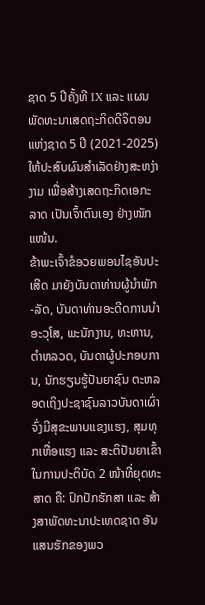ຊາດ 5 ປີຄັ້ງທີ IX ແລະ ແຜນພັດທະນາເສດຖະກິດດີຈິຕອນແຫ່ງຊາດ 5 ປີ (2021-2025) ໃຫ້ປະສົບຜົນສຳເລັດຢ່າງສະຫງ່າງາມ ເພື່ອສ້າງເສດຖະກິດເອກະລາດ ເປັນເຈົ້າຕົນເອງ ຢ່າງໜັກແໜ້ນ.
ຂ້າພະເຈົ້າຂໍອວຍພອນໄຊອັນປະເສີດ ມາຍັງບັນດາທ່ານຜູ້ນໍາພັກ-ລັດ, ບັນດາທ່ານອະດີດການນຳອະວຸໂສ, ພະນັກງານ, ທະຫານ, ຕຳຫລວດ, ບັນດາຜູ້ປະກອບການ, ນັກຮຽນຮູ້ປັນຍາຊົນ ຕະຫລອດເຖິງປະຊາຊົນລາວບັນດາເຜົ່າ ຈົ່ງມີສຸຂະພາບແຂງແຮງ, ສຸມທຸກເຫື່ອແຮງ ແລະ ສະຕິປັນຍາເຂົ້າໃນການປະຕິບັດ 2 ໜ້າທີ່ຍຸດທະສາດ ຄື: ປົກປັກຮັກສາ ແລະ ສ້າງສາພັດທະນາປະເທດຊາດ ອັນແສນຮັກຂອງພວ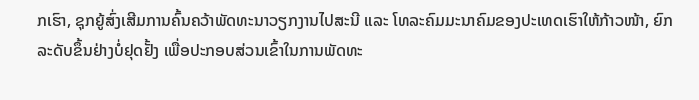ກເຮົາ, ຊຸກຍູ້ສົ່ງເສີມການຄົ້ນຄວ້າພັດທະນາວຽກງານໄປສະນີ ແລະ ໂທລະຄົມມະນາຄົມຂອງປະເທດເຮົາໃຫ້ກ້າວໜ້າ, ຍົກລະດັບຂຶ້ນຢ່າງບໍ່ຢຸດຢັ້ງ ເພື່ອປະກອບສ່ວນເຂົ້າໃນການພັດທະ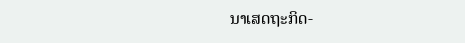ນາເສດຖະກິດ-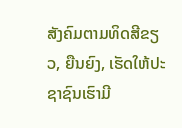ສັງຄົມຕາມທິດສີຂຽວ, ຍືນຍົງ, ເຮັດໃຫ້ປະຊາຊົນເຮົາມີ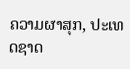ຄວາມຜາສຸກ, ປະເທດຊາດ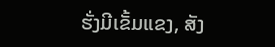ຮັ່ງມີເຂັ້ມແຂງ, ສັງ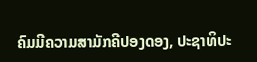ຄົມມີຄວາມສາມັກຄີປອງດອງ, ປະຊາທິປະ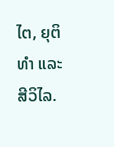ໄຕ, ຍຸຕິທຳ ແລະ ສີວິໄລ.